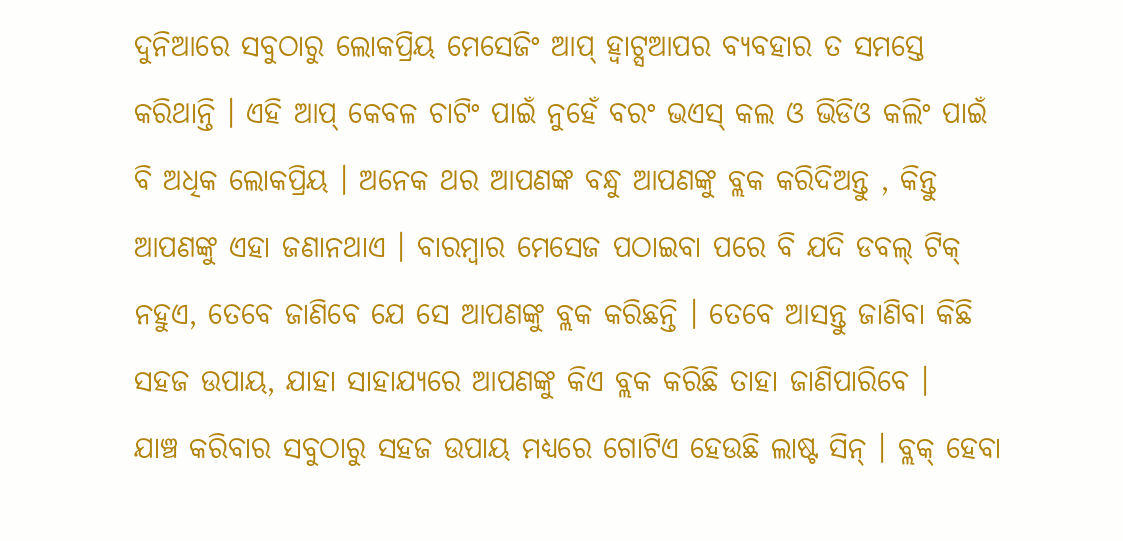ଦୁନିଆରେ ସବୁଠାରୁ ଲୋକପ୍ରିୟ ମେସେଜିଂ ଆପ୍ ହ୍ୱାଟ୍ସଆପର ବ୍ୟବହାର ତ ସମସ୍ତେ କରିଥାନ୍ତି । ଏହି ଆପ୍ କେବଳ ଚାଟିଂ ପାଇଁ ନୁହେଁ ବରଂ ଭଏସ୍ କଲ ଓ ଭିଡିଓ କଲିଂ ପାଇଁ ବି ଅଧିକ ଲୋକପ୍ରିୟ । ଅନେକ ଥର ଆପଣଙ୍କ ବନ୍ଧୁ ଆପଣଙ୍କୁ ବ୍ଲକ କରିଦିଅନ୍ତୁ , କିନ୍ତୁ ଆପଣଙ୍କୁ ଏହା ଜଣାନଥାଏ । ବାରମ୍ବାର ମେସେଜ ପଠାଇବା ପରେ ବି ଯଦି ଡବଲ୍ ଟିକ୍ ନହୁଏ, ତେବେ ଜାଣିବେ ଯେ ସେ ଆପଣଙ୍କୁ ବ୍ଲକ କରିଛନ୍ତି । ତେବେ ଆସନ୍ତୁ ଜାଣିବା କିଛି ସହଜ ଉପାୟ, ଯାହା ସାହାଯ୍ୟରେ ଆପଣଙ୍କୁ କିଏ ବ୍ଲକ କରିଛି ତାହା ଜାଣିପାରିବେ ।
ଯାଞ୍ଚ କରିବାର ସବୁଠାରୁ ସହଜ ଉପାୟ ମଧ୍ୟରେ ଗୋଟିଏ ହେଉଛି ଲାଷ୍ଟ ସିନ୍ । ବ୍ଲକ୍ ହେବା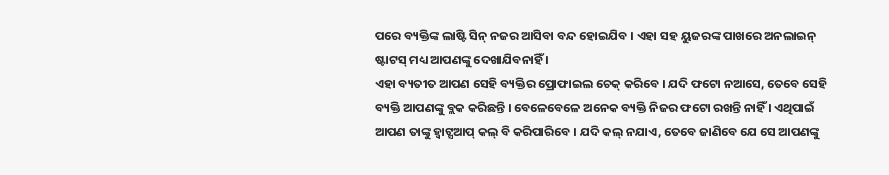ପରେ ବ୍ୟକ୍ତିଙ୍କ ଲାଷ୍ଟି ସିନ୍ ନଜର ଆସିବା ବନ୍ଦ ହୋଇଯିବ । ଏହା ସହ ୟୁଜରଙ୍କ ପାଖରେ ଅନଲାଇନ୍ ଷ୍ଟାଟସ୍ ମଧ୍ୟ ଆପଣଙ୍କୁ ଦେଖାଯିବନାହିଁ ।
ଏହା ବ୍ୟତୀତ ଆପଣ ସେହି ବ୍ୟକ୍ତିର ପ୍ରୋଫାଇଲ ଚେକ୍ କରିବେ । ଯଦି ଫଟୋ ନଆସେ, ତେବେ ସେହି ବ୍ୟକ୍ତି ଆପଣଙ୍କୁ ବ୍ଲକ କରିଛନ୍ତି । ବେଳେବେଳେ ଅନେକ ବ୍ୟକ୍ତି ନିଜର ଫଟୋ ରଖନ୍ତି ନାହିଁ । ଏଥିପାଇଁ ଆପଣ ତାଙ୍କୁ ହ୍ୱାଟ୍ସଆପ୍ କଲ୍ ବି କରିପାରିବେ । ଯଦି କଲ୍ ନଯାଏ, ତେବେ ଜାଣିବେ ଯେ ସେ ଆପଣଙ୍କୁ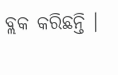ବ୍ଲକ କରିଛନ୍ତି ।